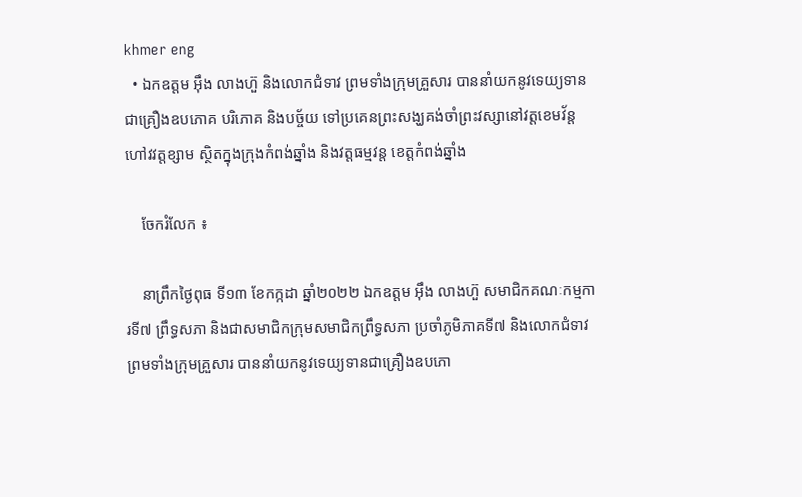khmer eng
  • ឯកឧត្តម អ៊ឹង លាងហ៊ួ និងលោកជំទាវ ព្រមទាំងក្រុមគ្រួសារ បាននាំយកនូវទេយ្យទានជាគ្រឿងឧបភោគ បរិភោគ និងបច្ច័យ ទៅប្រគេនព្រះសង្ឃគង់ចាំព្រះវស្សានៅវត្តខេមវ័ន្ត ហៅវវត្តខ្សាម ស្ថិតក្នុងក្រុងកំពង់ឆ្នាំង និងវត្តធម្មវន្ត ខេត្តកំពង់ឆ្នាំង

    ចែករំលែក ៖

    នាព្រឹកថ្ងៃពុធ ទី១៣ ខែកក្កដា ឆ្នាំ២០២២ ឯកឧត្តម អ៊ឹង លាងហ៊ួ សមាជិកគណៈកម្មការទី៧ ព្រឹទ្ធសភា និងជាសមាជិកក្រុមសមាជិកព្រឹទ្ធសភា ប្រចាំភូមិភាគទី៧ និងលោកជំទាវ ព្រមទាំងក្រុមគ្រួសារ បាននាំយកនូវទេយ្យទានជាគ្រឿងឧបភោ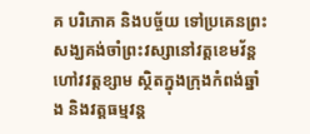គ បរិភោគ និងបច្ច័យ ទៅប្រគេនព្រះសង្ឃគង់ចាំព្រះវស្សានៅវត្តខេមវ័ន្ត ហៅវវត្តខ្សាម ស្ថិតក្នុងក្រុងកំពង់ឆ្នាំង និងវត្តធម្មវន្ត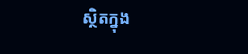ស្ថិតក្នុង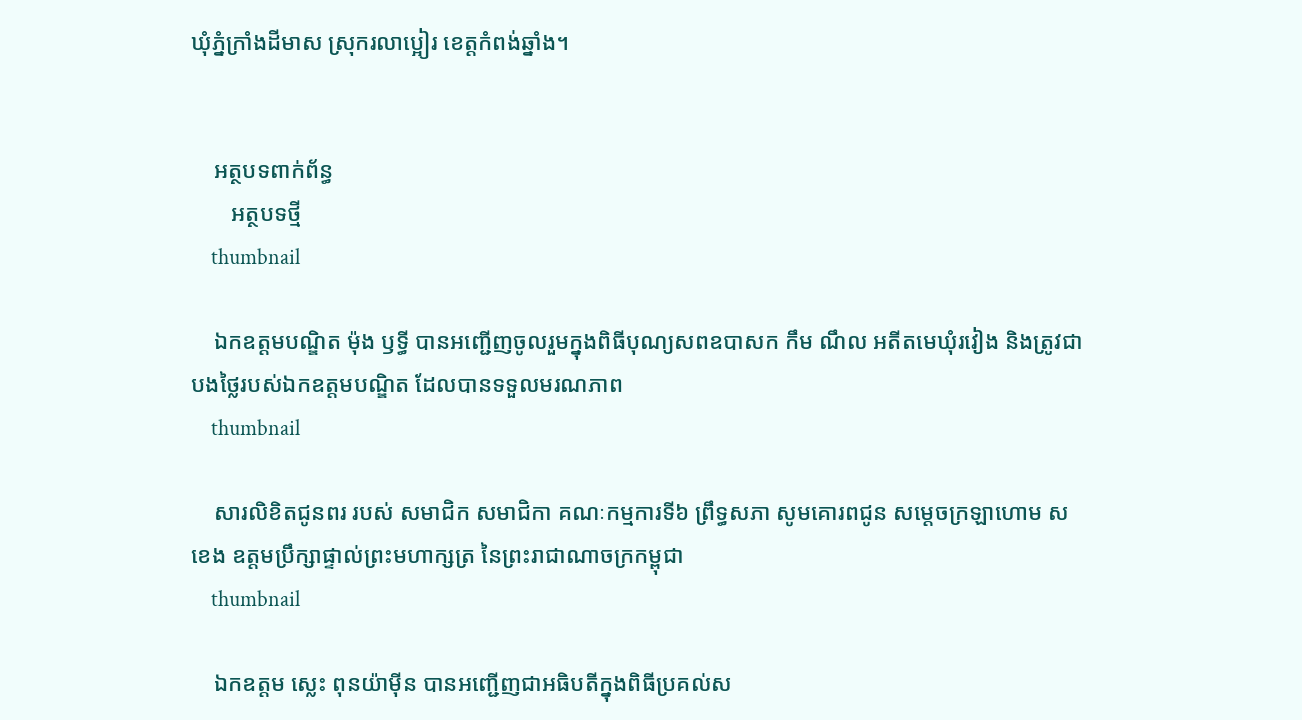ឃុំភ្នំក្រាំងដីមាស ស្រុករលាប្អៀរ ខេត្តកំពង់ឆ្នាំង។


    អត្ថបទពាក់ព័ន្ធ
       អត្ថបទថ្មី
    thumbnail

    ឯកឧត្តមបណ្ឌិត ម៉ុង ឫទ្ធី បានអញ្ជើញចូលរួមក្នុងពិធីបុណ្យសពឧបាសក កឹម ណឹល អតីតមេឃុំរវៀង និងត្រូវជាបងថ្លៃរបស់ឯកឧត្តមបណ្ឌិត ដែលបានទទួលមរណភាព
    thumbnail

    សារលិខិតជូនពរ របស់ សមាជិក សមាជិកា គណៈកម្មការទី៦ ព្រឹទ្ធសភា សូមគោរពជូន សម្តេចក្រឡាហោម ស ខេង ឧត្តមប្រឹក្សាផ្ទាល់ព្រះមហាក្សត្រ នៃព្រះរាជាណាចក្រកម្ពុជា
    thumbnail

    ឯកឧត្តម ស្លេះ ពុនយ៉ាមុីន បានអញ្ជើញជាអធិបតីក្នុងពិធីប្រគល់ស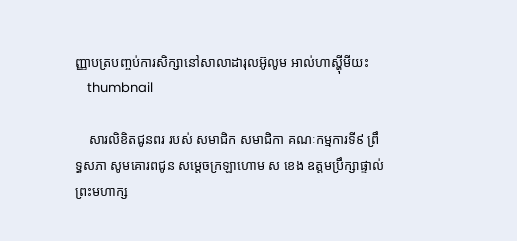ញ្ញាបត្របញ្ចប់ការសិក្សានៅសាលាដារុលអ៊ូលូម អាល់ហាស្ហុីមីយះ
    thumbnail

    សារលិខិតជូនពរ របស់ សមាជិក សមាជិកា គណៈកម្មការទី៩ ព្រឹទ្ធសភា សូមគោរពជូន សម្តេចក្រឡាហោម ស ខេង ឧត្តមប្រឹក្សាផ្ទាល់ព្រះមហាក្ស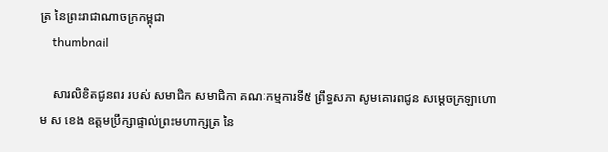ត្រ នៃព្រះរាជាណាចក្រកម្ពុជា
    thumbnail

    សារលិខិតជូនពរ របស់ សមាជិក សមាជិកា គណៈកម្មការទី៥ ព្រឹទ្ធសភា សូមគោរពជូន សម្តេចក្រឡាហោម ស ខេង ឧត្តមប្រឹក្សាផ្ទាល់ព្រះមហាក្សត្រ នៃ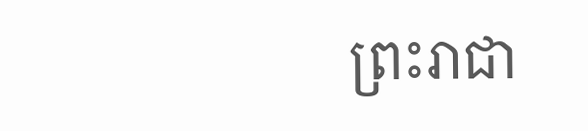ព្រះរាជា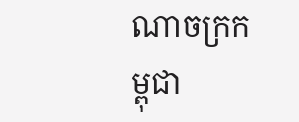ណាចក្រកម្ពុជា